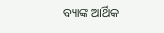ବ୍ୟାଙ୍କ ଆର୍ଥିକ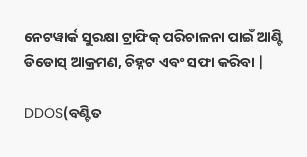ନେଟୱାର୍କ ସୁରକ୍ଷା ଟ୍ରାଫିକ୍ ପରିଚାଳନା ପାଇଁ ଆଣ୍ଟି ଡିଡୋସ୍ ଆକ୍ରମଣ, ଚିହ୍ନଟ ଏବଂ ସଫା କରିବା |

DDOS(ବଣ୍ଟିତ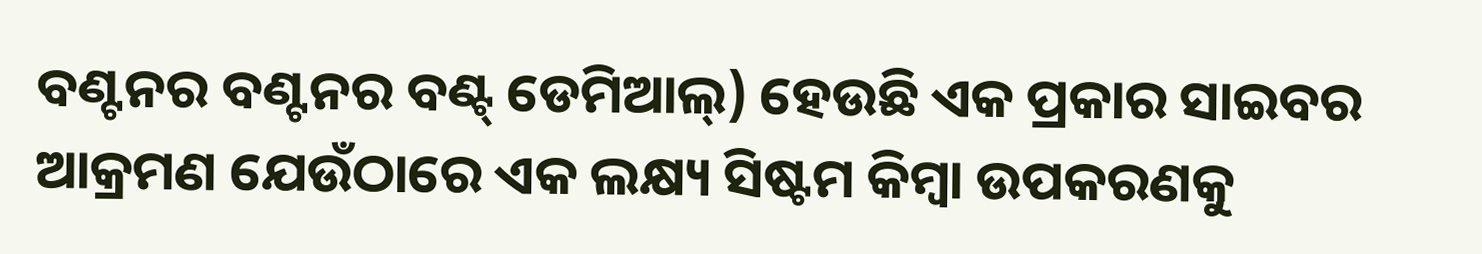ବଣ୍ଟନର ବଣ୍ଟନର ବଣ୍ଟ୍ ଡେମିଆଲ୍) ହେଉଛି ଏକ ପ୍ରକାର ସାଇବର ଆକ୍ରମଣ ଯେଉଁଠାରେ ଏକ ଲକ୍ଷ୍ୟ ସିଷ୍ଟମ କିମ୍ବା ଉପକରଣକୁ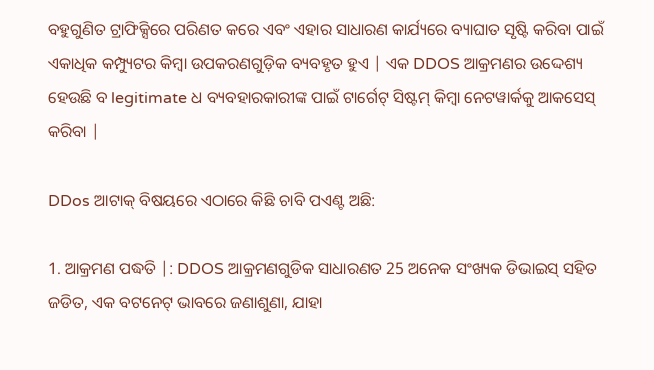ବହୁଗୁଣିତ ଟ୍ରାଫିକ୍ସିରେ ପରିଣତ କରେ ଏବଂ ଏହାର ସାଧାରଣ କାର୍ଯ୍ୟରେ ବ୍ୟାଘାତ ସୃଷ୍ଟି କରିବା ପାଇଁ ଏକାଧିକ କମ୍ପ୍ୟୁଟର କିମ୍ବା ଉପକରଣଗୁଡ଼ିକ ବ୍ୟବହୃତ ହୁଏ | ଏକ DDOS ଆକ୍ରମଣର ଉଦ୍ଦେଶ୍ୟ ହେଉଛି ବ legitimate ଧ ବ୍ୟବହାରକାରୀଙ୍କ ପାଇଁ ଟାର୍ଗେଟ୍ ସିଷ୍ଟମ୍ କିମ୍ବା ନେଟୱାର୍କକୁ ଆକସେସ୍ କରିବା |

DDos ଆଟାକ୍ ବିଷୟରେ ଏଠାରେ କିଛି ଚାବି ପଏଣ୍ଟ ଅଛି:

1. ଆକ୍ରମଣ ପଦ୍ଧତି |: DDOS ଆକ୍ରମଣଗୁଡିକ ସାଧାରଣତ 25 ଅନେକ ସଂଖ୍ୟକ ଡିଭାଇସ୍ ସହିତ ଜଡିତ, ଏକ ବଟନେଟ୍ ଭାବରେ ଜଣାଶୁଣା, ଯାହା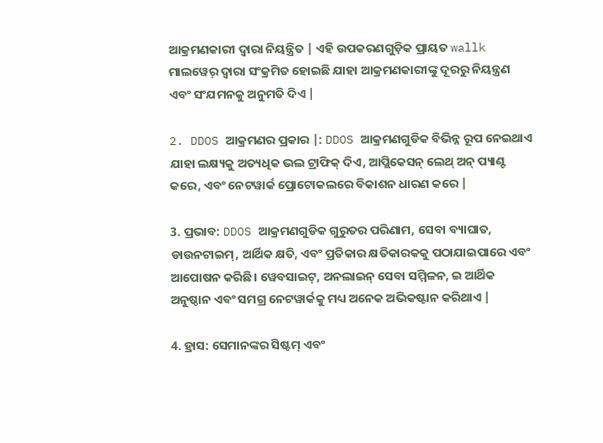ଆକ୍ରମଣକାରୀ ଦ୍ୱାରା ନିୟନ୍ତ୍ରିତ | ଏହି ଉପକରଣଗୁଡ଼ିକ ପ୍ରାୟତ wallk ମାଲୱେର୍ ଦ୍ୱାରା ସଂକ୍ରମିତ ହୋଇଛି ଯାହା ଆକ୍ରମଣକାରୀଙ୍କୁ ଦୂରରୁ ନିୟନ୍ତ୍ରଣ ଏବଂ ସଂଯମନକୁ ଅନୁମତି ଦିଏ |

2. DDOS ଆକ୍ରମଣର ପ୍ରକାର |: DDOS ଆକ୍ରମଣଗୁଡିକ ବିଭିନ୍ନ ରୂପ ନେଇଥାଏ ଯାହା ଲକ୍ଷ୍ୟକୁ ଅତ୍ୟଧିକ ଭଲ ଟ୍ରାଫିକ୍ ଦିଏ, ଆପ୍ଲିକେସନ୍ ଲେଥ୍ ଅନ୍ ପ୍ୟାଣ୍ଟ କରେ, ଏବଂ ନେଟୱାର୍କ ପ୍ରୋଟୋକଲରେ ବିକାଶନ ଧାରଣ କରେ |

3. ପ୍ରଭାବ: DDOS ଆକ୍ରମଣଗୁଡିକ ଗୁରୁତର ପରିଣାମ, ସେବା ବ୍ୟାଘାତ, ଡାଉନଟାଇମ୍, ଆର୍ଥିକ କ୍ଷତି, ଏବଂ ପ୍ରତିକାର କ୍ଷତିକାରକକୁ ପଠାଯାଇପାରେ ଏବଂ ଆପୋଷନ କରିଛି। ୱେବସାଇଟ୍, ଅନଲାଇନ୍ ସେବା ସମ୍ମିଳନ, ଇ ଆର୍ଥିକ ଅନୁଷ୍ଠାନ ଏବଂ ସମଗ୍ର ନେଟୱାର୍କକୁ ମଧ୍ୟ ଅନେକ ଅଭିକଷ୍ଟାନ କରିଥାଏ |

4. ହ୍ରାସ: ସେମାନଙ୍କର ସିଷ୍ଟମ୍ ଏବଂ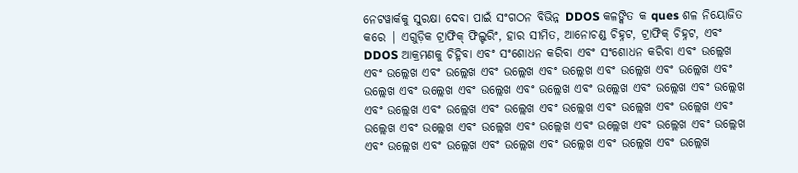ନେଟୱାର୍କକୁ ସୁରକ୍ଷା ଦେବା ପାଇଁ ସଂଗଠନ ବିଭିନ୍ନ DDOS କଳଙ୍କିତ କ ques ଶଳ ନିୟୋଜିତ କରେ | ଏଗୁଡ଼ିକ ଟ୍ରାଫିକ୍ ଫିଲ୍ଟରିଂ, ହାର ସୀମିତ, ଆନୋଚଣ୍ଡ ଚିହ୍ନଟ, ଟ୍ରାଫିକ୍ ଚିହ୍ନଟ, ଏବଂ DDOS ଆକ୍ରମଣକୁ ଚିହ୍ନିବା ଏବଂ ସଂଶୋଧନ କରିବା ଏବଂ ସଂଶୋଧନ କରିବା ଏବଂ ଉଲ୍ଲେଖ ଏବଂ ଉଲ୍ଲେଖ ଏବଂ ଉଲ୍ଲେଖ ଏବଂ ଉଲ୍ଲେଖ ଏବଂ ଉଲ୍ଲେଖ ଏବଂ ଉଲ୍ଲେଖ ଏବଂ ଉଲ୍ଲେଖ ଏବଂ ଉଲ୍ଲେଖ ଏବଂ ଉଲ୍ଲେଖ ଏବଂ ଉଲ୍ଲେଖ ଏବଂ ଉଲ୍ଲେଖ ଏବଂ ଉଲ୍ଲେଖ ଏବଂ ଉଲ୍ଲେଖ ଏବଂ ଉଲ୍ଲେଖ ଏବଂ ଉଲ୍ଲେଖ ଏବଂ ଉଲ୍ଲେଖ ଏବଂ ଉଲ୍ଲେଖ ଏବଂ ଉଲ୍ଲେଖ ଏବଂ ଉଲ୍ଲେଖ ଏବଂ ଉଲ୍ଲେଖ ଏବଂ ଉଲ୍ଲେଖ ଏବଂ ଉଲ୍ଲେଖ ଏବଂ ଉଲ୍ଲେଖ ଏବଂ ଉଲ୍ଲେଖ ଏବଂ ଉଲ୍ଲେଖ ଏବଂ ଉଲ୍ଲେଖ ଏବଂ ଉଲ୍ଲେଖ ଏବଂ ଉଲ୍ଲେଖ ଏବଂ ଉଲ୍ଲେଖ ଏବଂ ଉଲ୍ଲେଖ ଏବଂ ଉଲ୍ଲେଖ ଏବଂ ଉଲ୍ଲେଖ ଏବଂ ଉଲ୍ଲେଖ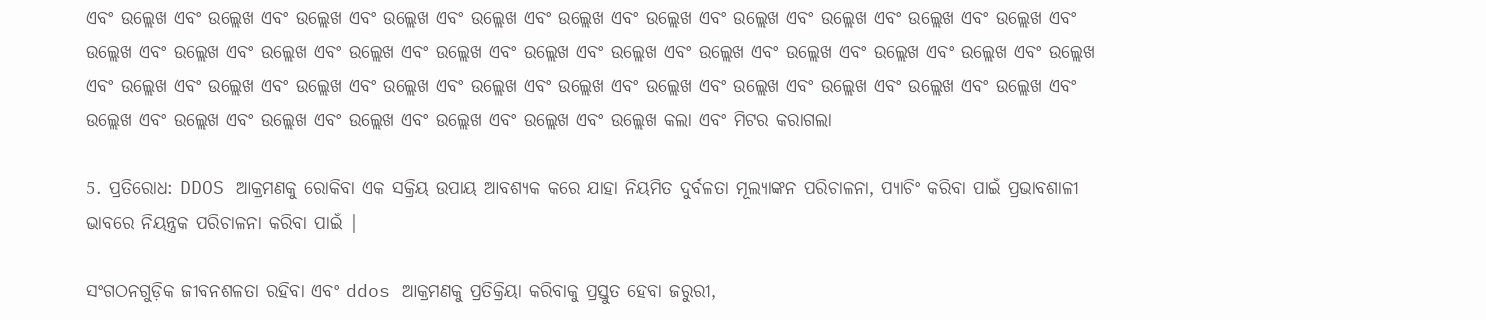ଏବଂ ଉଲ୍ଲେଖ ଏବଂ ଉଲ୍ଲେଖ ଏବଂ ଉଲ୍ଲେଖ ଏବଂ ଉଲ୍ଲେଖ ଏବଂ ଉଲ୍ଲେଖ ଏବଂ ଉଲ୍ଲେଖ ଏବଂ ଉଲ୍ଲେଖ ଏବଂ ଉଲ୍ଲେଖ ଏବଂ ଉଲ୍ଲେଖ ଏବଂ ଉଲ୍ଲେଖ ଏବଂ ଉଲ୍ଲେଖ ଏବଂ ଉଲ୍ଲେଖ ଏବଂ ଉଲ୍ଲେଖ ଏବଂ ଉଲ୍ଲେଖ ଏବଂ ଉଲ୍ଲେଖ ଏବଂ ଉଲ୍ଲେଖ ଏବଂ ଉଲ୍ଲେଖ ଏବଂ ଉଲ୍ଲେଖ ଏବଂ ଉଲ୍ଲେଖ ଏବଂ ଉଲ୍ଲେଖ ଏବଂ ଉଲ୍ଲେଖ ଏବଂ ଉଲ୍ଲେଖ ଏବଂ ଉଲ୍ଲେଖ ଏବଂ ଉଲ୍ଲେଖ ଏବଂ ଉଲ୍ଲେଖ ଏବଂ ଉଲ୍ଲେଖ ଏବଂ ଉଲ୍ଲେଖ ଏବଂ ଉଲ୍ଲେଖ ଏବଂ ଉଲ୍ଲେଖ ଏବଂ ଉଲ୍ଲେଖ ଏବଂ ଉଲ୍ଲେଖ ଏବଂ ଉଲ୍ଲେଖ ଏବଂ ଉଲ୍ଲେଖ ଏବଂ ଉଲ୍ଲେଖ ଏବଂ ଉଲ୍ଲେଖ ଏବଂ ଉଲ୍ଲେଖ ଏବଂ ଉଲ୍ଲେଖ ଏବଂ ଉଲ୍ଲେଖ ଏବଂ ଉଲ୍ଲେଖ ଏବଂ ଉଲ୍ଲେଖ ଏବଂ ଉଲ୍ଲେଖ କଲା ଏବଂ ମିଟର କରାଗଲା

5. ପ୍ରତିରୋଧ: DDOS ଆକ୍ରମଣକୁ ରୋକିବା ଏକ ସକ୍ରିୟ ଉପାୟ ଆବଶ୍ୟକ କରେ ଯାହା ନିୟମିତ ଦୁର୍ବଳତା ମୂଲ୍ୟାଙ୍କନ ପରିଚାଳନା, ପ୍ୟାଚିଂ କରିବା ପାଇଁ ପ୍ରଭାବଶାଳୀ ଭାବରେ ନିୟନ୍ତ୍ରକ ପରିଚାଳନା କରିବା ପାଇଁ |

ସଂଗଠନଗୁଡ଼ିକ ଜୀବନଶଳତା ରହିବା ଏବଂ ddos ଆକ୍ରମଣକୁ ପ୍ରତିକ୍ରିୟା କରିବାକୁ ପ୍ରସ୍ତୁତ ହେବା ଜରୁରୀ,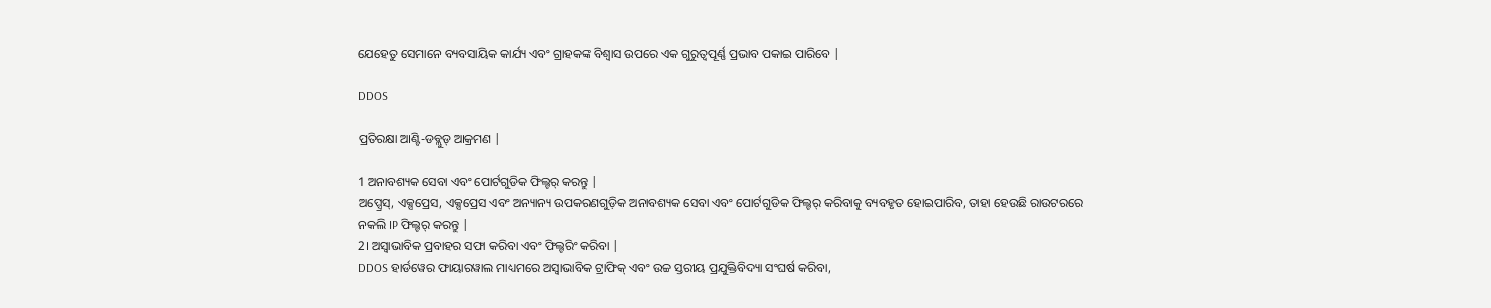ଯେହେତୁ ସେମାନେ ବ୍ୟବସାୟିକ କାର୍ଯ୍ୟ ଏବଂ ଗ୍ରାହକଙ୍କ ବିଶ୍ୱାସ ଉପରେ ଏକ ଗୁରୁତ୍ୱପୂର୍ଣ୍ଣ ପ୍ରଭାବ ପକାଇ ପାରିବେ |

DDOS

ପ୍ରତିରକ୍ଷା ଆଣ୍ଟି-ଡବ୍ଲୁଡ୍ ଆକ୍ରମଣ |

1 ଅନାବଶ୍ୟକ ସେବା ଏବଂ ପୋର୍ଟଗୁଡିକ ଫିଲ୍ଟର୍ କରନ୍ତୁ |
ଅପ୍ସ୍ରେସ୍, ଏକ୍ସପ୍ରେସ, ଏକ୍ସପ୍ରେସ ଏବଂ ଅନ୍ୟାନ୍ୟ ଉପକରଣଗୁଡ଼ିକ ଅନାବଶ୍ୟକ ସେବା ଏବଂ ପୋର୍ଟଗୁଡିକ ଫିଲ୍ଟର୍ କରିବାକୁ ବ୍ୟବହୃତ ହୋଇପାରିବ, ତାହା ହେଉଛି ରାଉଟରରେ ନକଲି IP ଫିଲ୍ଟର୍ କରନ୍ତୁ |
2। ଅସ୍ୱାଭାବିକ ପ୍ରବାହର ସଫା କରିବା ଏବଂ ଫିଲ୍ଟରିଂ କରିବା |
DDOS ହାର୍ଡୱେର ଫାୟାରୱାଲ ମାଧ୍ୟମରେ ଅସ୍ୱାଭାବିକ ଟ୍ରାଫିକ୍ ଏବଂ ଉଚ୍ଚ ସ୍ତରୀୟ ପ୍ରଯୁକ୍ତିବିଦ୍ୟା ସଂଘର୍ଷ କରିବା,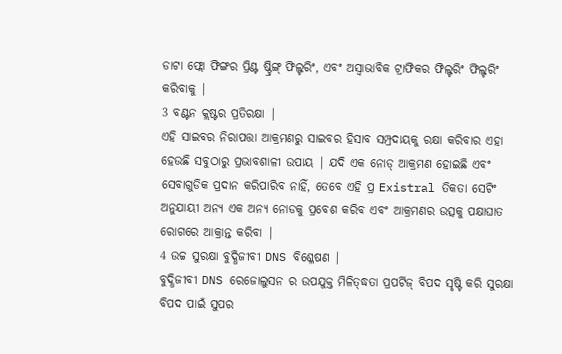ଡାଟା ଫ୍ଲୋ ଫିଙ୍ଗର ପ୍ରିଣ୍ଟ ଷ୍ଟ୍ରିଙ୍ଗ୍ ଫିଲ୍ଟରିଂ, ଏବଂ ଅସ୍ୱାଭାବିକ ଟ୍ରାଫିକର ଫିଲ୍ଟରିଂ ଫିଲ୍ଟରିଂ କରିବାକୁ |
3 ବଣ୍ଟନ କ୍ଲଷ୍ଟର ପ୍ରତିରକ୍ଷା |
ଏହି ସାଇବର ନିରାପତ୍ତା ଆକ୍ରମଣରୁ ସାଇବର ହିସାବ ସମ୍ପ୍ରଦାୟକୁ ରକ୍ଷା କରିବାର ଏହା ହେଉଛି ସବୁଠାରୁ ପ୍ରଭାବଶାଳୀ ଉପାୟ | ଯଦି ଏକ ନୋଡ୍ ଆକ୍ରମଣ ହୋଇଛି ଏବଂ ସେବାଗୁଡିକ ପ୍ରଦାନ କରିପାରିବ ନାହିଁ, ତେବେ ଏହି ପ୍ର Existral ତିକତା ସେଟିଂ ଅନୁଯାୟୀ ଅନ୍ୟ ଏକ ଅନ୍ୟ ନୋଡକୁ ପ୍ରବେଶ କରିବ ଏବଂ ଆକ୍ରମଣର ଉତ୍ସକୁ ପକ୍ଷାଘାତ ରୋଗରେ ଆକ୍ରାନ୍ତ କରିବା |
4 ଉଚ୍ଚ ସୁରକ୍ଷା ବୁଦ୍ଧିଜୀବୀ DNS ବିଶ୍ଳେଷଣ |
ବୁଦ୍ଧିଜୀବୀ DNS ରେଜୋଲୁସନ ର ଉପଯୁକ୍ତ ମିଳିତ୍ଦ୍ଧତା ପ୍ରପର୍ଟିଜ୍ ବିପଦ ସୃଷ୍ଟି କରି ସୁରକ୍ଷା ବିପଦ ପାଇଁ ସୁପର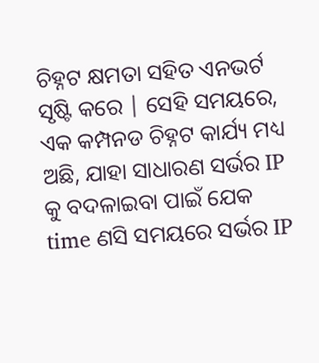ଚିହ୍ନଟ କ୍ଷମତା ସହିତ ଏନଭର୍ଟ ସୃଷ୍ଟି କରେ | ସେହି ସମୟରେ, ଏକ କମ୍ପନଡ ଚିହ୍ନଟ କାର୍ଯ୍ୟ ମଧ୍ୟ ଅଛି, ଯାହା ସାଧାରଣ ସର୍ଭର IP କୁ ବଦଳାଇବା ପାଇଁ ଯେକ time ଣସି ସମୟରେ ସର୍ଭର IP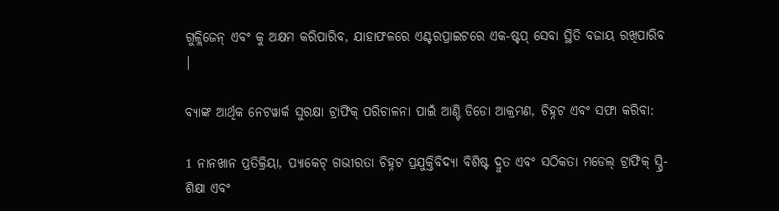ଗୁଳ୍ଲିଜେନ୍ ଏବଂ କୁ ଅକ୍ଷମ କରିପାରିବ, ଯାହାଫଳରେ ଏଣ୍ଟରପ୍ରାଇଟରେ ଏକ-ଷ୍ଟପ୍ ସେବା ସ୍ଥିତି ବଜାୟ ରଖିପାରିବ |

ବ୍ୟାଙ୍କ ଆର୍ଥିକ ନେଟୱାର୍କ ସୁରକ୍ଷା ଟ୍ରାଫିକ୍ ପରିଚାଳନା ପାଇଁ ଆଣ୍ଟି ଡିଡୋ ଆକ୍ରମଣ, ଚିହ୍ନଟ ଏବଂ ସଫା କରିବା:

1 ନାନଖାନ ପ୍ରତିକ୍ରିୟା, ପ୍ୟାକେଟ୍ ଗଭୀରତା ଚିହ୍ନଟ ପ୍ରଯୁକ୍ତିବିଦ୍ୟା ବିଶିଷ୍ଟ ଦ୍ରୁତ ଏବଂ ସଠିକତା ମଡେଲ୍ ଟ୍ରାଫିକ୍ ସ୍ପ୍ରି-ଶିକ୍ଷା ଏବଂ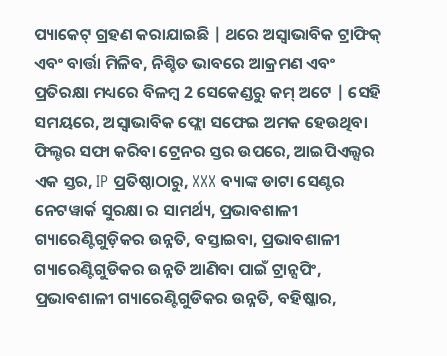ପ୍ୟାକେଟ୍ ଗ୍ରହଣ କରାଯାଇଛି | ଥରେ ଅସ୍ୱାଭାବିକ ଟ୍ରାଫିକ୍ ଏବଂ ବାର୍ତ୍ତା ମିଳିବ, ନିଶ୍ଚିତ ଭାବରେ ଆକ୍ରମଣ ଏବଂ ପ୍ରତିରକ୍ଷା ମଧ୍ୟରେ ବିଳମ୍ବ 2 ସେକେଣ୍ଡରୁ କମ୍ ଅଟେ | ସେହି ସମୟରେ, ଅସ୍ୱାଭାବିକ ଫ୍ଲୋ ସଫେଇ ଅମକ ହେଉଥିବା ଫିଲ୍ଟର ସଫା କରିବା ଟ୍ରେନର ସ୍ତର ଉପରେ, ଆଇପିଏଲ୍ସର ଏକ ସ୍ତର, IP ପ୍ରତିଷ୍ଠାଠାରୁ, XXX ବ୍ୟାଙ୍କ ଡାଟା ସେଣ୍ଟର ନେଟୱାର୍କ ସୁରକ୍ଷା ର ସାମର୍ଥ୍ୟ, ପ୍ରଭାବଶାଳୀ ଗ୍ୟାରେଣ୍ଟିଗୁଡ଼ିକର ଉନ୍ନତି, ବସ୍ତାଇବା, ପ୍ରଭାବଶାଳୀ ଗ୍ୟାରେଣ୍ଟିଗୁଡିକର ଉନ୍ନତି ଆଣିବା ପାଇଁ ଟ୍ରାନ୍ସପିଂ, ପ୍ରଭାବଶାଳୀ ଗ୍ୟାରେଣ୍ଟିଗୁଡିକର ଉନ୍ନତି, ବହିଷ୍କାର,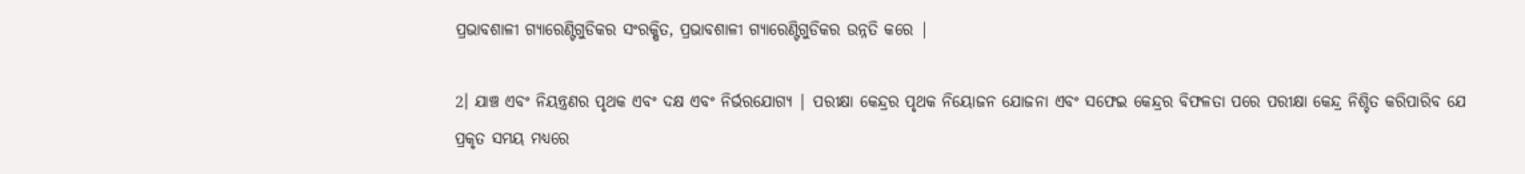ପ୍ରଭାବଶାଳୀ ଗ୍ୟାରେଣ୍ଟିଗୁଡିକର ସଂରକ୍ଷିତ, ପ୍ରଭାବଶାଳୀ ଗ୍ୟାରେଣ୍ଟିଗୁଡିକର ଉନ୍ନତି କରେ |

2। ଯାଞ୍ଚ ଏବଂ ନିୟନ୍ତ୍ରଣର ପୃଥକ ଏବଂ ଦକ୍ଷ ଏବଂ ନିର୍ଭରଯୋଗ୍ୟ | ପରୀକ୍ଷା କେନ୍ଦ୍ରର ପୃଥକ ନିୟୋଜନ ଯୋଜନା ଏବଂ ସଫେଇ କେନ୍ଦ୍ରର ବିଫଳତା ପରେ ପରୀକ୍ଷା କେନ୍ଦ୍ର ନିଶ୍ଚିତ କରିପାରିବ ଯେ ପ୍ରକୃତ ସମୟ ମଧ୍ୟରେ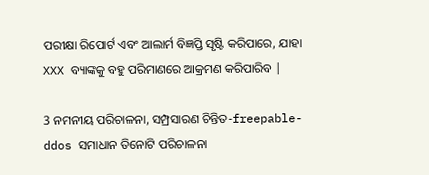ପରୀକ୍ଷା ରିପୋର୍ଟ ଏବଂ ଆଲାର୍ମ ବିଜ୍ଞପ୍ତି ସୃଷ୍ଟି କରିପାରେ, ଯାହା XXX ବ୍ୟାଙ୍କକୁ ବହୁ ପରିମାଣରେ ଆକ୍ରମଣ କରିପାରିବ |

3 ନମନୀୟ ପରିଚାଳନା, ସମ୍ପ୍ରସାରଣ ଚିନ୍ତିତ-freepable-ddos ସମାଧାନ ତିନୋଟି ପରିଚାଳନା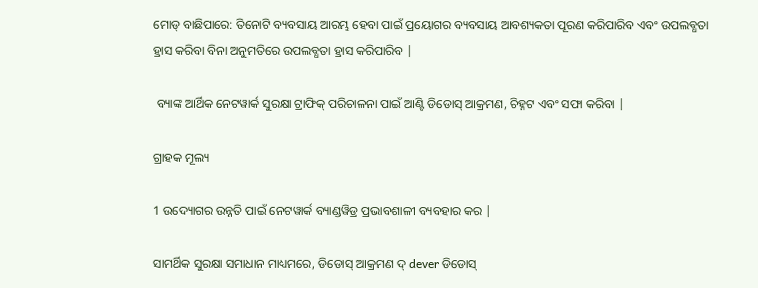ମୋଡ୍ ବାଛିପାରେ: ତିନୋଟି ବ୍ୟବସାୟ ଆରମ୍ଭ ହେବା ପାଇଁ ପ୍ରୟୋଗର ବ୍ୟବସାୟ ଆବଶ୍ୟକତା ପୂରଣ କରିପାରିବ ଏବଂ ଉପଲବ୍ଧତା ହ୍ରାସ କରିବା ବିନା ଅନୁମତିରେ ଉପଲବ୍ଧତା ହ୍ରାସ କରିପାରିବ |

 ବ୍ୟାଙ୍କ ଆର୍ଥିକ ନେଟୱାର୍କ ସୁରକ୍ଷା ଟ୍ରାଫିକ୍ ପରିଚାଳନା ପାଇଁ ଆଣ୍ଟି ଡିଡୋସ୍ ଆକ୍ରମଣ, ଚିହ୍ନଟ ଏବଂ ସଫା କରିବା |

ଗ୍ରାହକ ମୂଲ୍ୟ

1 ଉଦ୍ୟୋଗର ଉନ୍ନତି ପାଇଁ ନେଟୱାର୍କ ବ୍ୟାଣ୍ଡୱିଡ୍ର ପ୍ରଭାବଶାଳୀ ବ୍ୟବହାର କର |

ସାମର୍ଥିକ ସୁରକ୍ଷା ସମାଧାନ ମାଧ୍ୟମରେ, ଡିଡୋସ୍ ଆକ୍ରମଣ ଦ୍ dever ଡିଡୋସ୍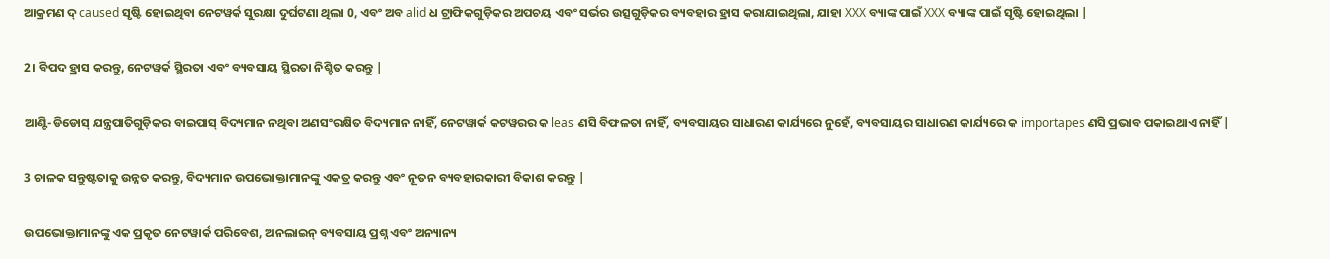ଆକ୍ରମଣ ଦ୍ caused ସୃଷ୍ଟି ହୋଇଥିବା ନେଟୱର୍କ ସୁରକ୍ଷା ଦୁର୍ଘଟଣା ଥିଲା 0, ଏବଂ ଅବ alid ଧ ଟ୍ରାଫିକଗୁଡ଼ିକର ଅପଚୟ ଏବଂ ସର୍ଭର ଉତ୍ସଗୁଡ଼ିକର ବ୍ୟବହାର ହ୍ରାସ କରାଯାଇଥିଲା, ଯାହା XXX ବ୍ୟାଙ୍କ ପାଇଁ XXX ବ୍ୟାଙ୍କ ପାଇଁ ସୃଷ୍ଟି ହୋଇଥିଲା |

2। ବିପଦ ହ୍ରାସ କରନ୍ତୁ, ନେଟୱର୍କ ସ୍ଥିରତା ଏବଂ ବ୍ୟବସାୟ ସ୍ଥିରତା ନିଶ୍ଚିତ କରନ୍ତୁ |

ଆଣ୍ଟି-ଡିଡୋସ୍ ଯନ୍ତ୍ରପାତିଗୁଡ଼ିକର ବାଇପାସ୍ ବିଦ୍ୟମାନ ନଥିବା ଅଣସଂରକ୍ଷିତ ବିଦ୍ୟମାନ ନାହିଁ, ନେଟୱାର୍କ କଟୱରର କ leas ଣସି ବିଫଳତା ନାହିଁ, ବ୍ୟବସାୟର ସାଧାରଣ କାର୍ଯ୍ୟରେ ନୁହେଁ, ବ୍ୟବସାୟର ସାଧାରଣ କାର୍ଯ୍ୟରେ କ importapes ଣସି ପ୍ରଭାବ ପକାଇଥାଏ ନାହିଁ |

3 ଚାଳକ ସନ୍ତୁଷ୍ଟତାକୁ ଉନ୍ନତ କରନ୍ତୁ, ବିଦ୍ୟମାନ ଉପଭୋକ୍ତାମାନଙ୍କୁ ଏକତ୍ର କରନ୍ତୁ ଏବଂ ନୂତନ ବ୍ୟବହାରକାରୀ ବିକାଶ କରନ୍ତୁ |

ଉପଭୋକ୍ତାମାନଙ୍କୁ ଏକ ପ୍ରକୃତ ନେଟୱାର୍କ ପରିବେଶ, ଅନଲାଇନ୍ ବ୍ୟବସାୟ ପ୍ରଶ୍ନ ଏବଂ ଅନ୍ୟାନ୍ୟ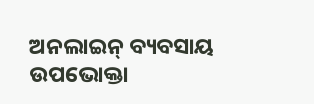ଅନଲାଇନ୍ ବ୍ୟବସାୟ ଉପଭୋକ୍ତା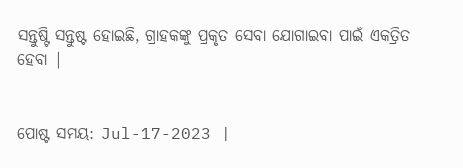ସନ୍ତୁଷ୍ଟି ସନ୍ତୁଷ୍ଟ ହୋଇଛି, ଗ୍ରାହକଙ୍କୁ ପ୍ରକୃତ ସେବା ଯୋଗାଇବା ପାଇଁ ଏକତ୍ରିତ ହେବା |


ପୋଷ୍ଟ ସମୟ: Jul-17-2023 |